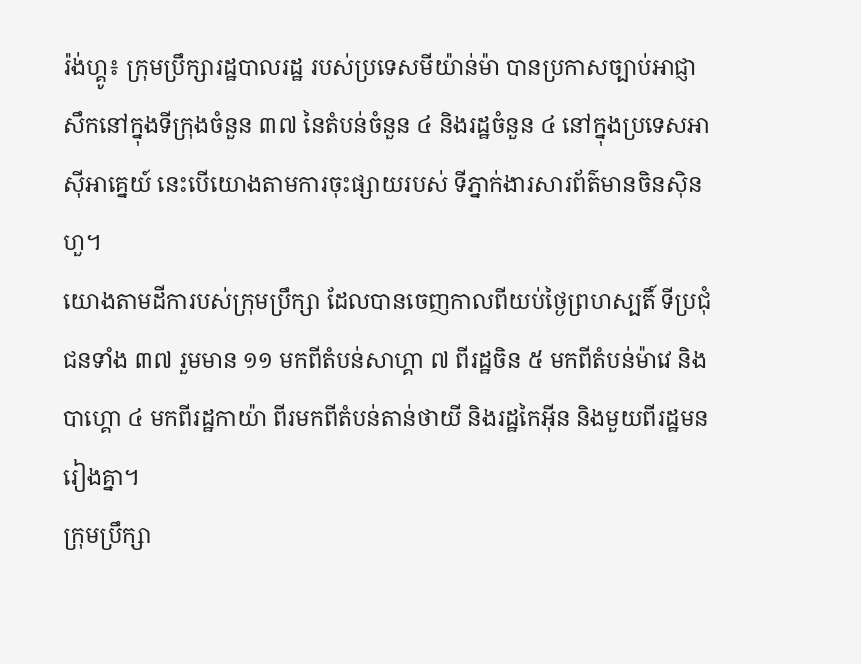រ៉ង់ហ្គូ៖ ក្រុមប្រឹក្សារដ្ឋបាលរដ្ឋ របស់ប្រទេសមីយ៉ាន់ម៉ា បានប្រកាសច្បាប់អាជ្ញាសឹកនៅក្នុងទីក្រុងចំនួន ៣៧ នៃតំបន់ចំនួន ៤ និងរដ្ឋចំនួន ៤ នៅក្នុងប្រទេសអាស៊ីអាគ្នេយ៍ នេះបើយោងតាមការចុះផ្សាយរបស់ ទីភ្នាក់ងារសារព័ត៌មានចិនស៊ិនហួ។
យោងតាមដីការបស់ក្រុមប្រឹក្សា ដែលបានចេញកាលពីយប់ថ្ងៃព្រហស្បតិ៍ ទីប្រជុំជនទាំង ៣៧ រួមមាន ១១ មកពីតំបន់សាហ្គា ៧ ពីរដ្ឋចិន ៥ មកពីតំបន់ម៉ាវេ និងបាហ្គោ ៤ មកពីរដ្ឋកាយ៉ា ពីរមកពីតំបន់តាន់ថាយី និងរដ្ឋកៃអ៊ីន និងមួយពីរដ្ឋមនរៀងគ្នា។
ក្រុមប្រឹក្សា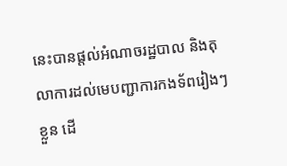នេះបានផ្តល់អំណាចរដ្ឋបាល និងតុលាការដល់មេបញ្ជាការកងទ័ពរៀងៗខ្លួន ដើ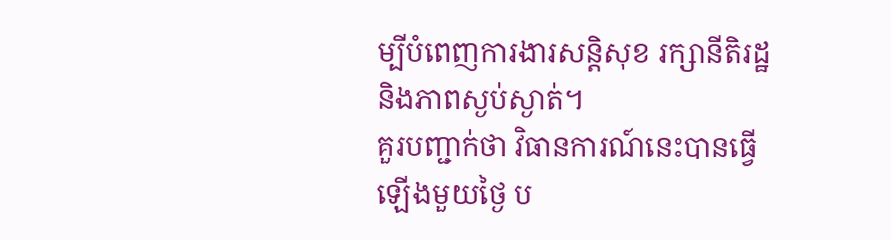ម្បីបំពេញការងារសន្តិសុខ រក្សានីតិរដ្ឋ និងភាពស្ងប់ស្ងាត់។
គួរបញ្ជាក់ថា វិធានការណ៍នេះបានធ្វើឡើងមួយថ្ងៃ ប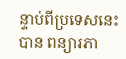ន្ទាប់ពីប្រទេសនេះបាន ពន្យារភា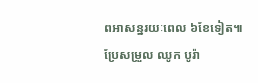ពអាសន្នរយៈពេល ៦ខែទៀត៕
ប្រែសម្រួល ឈូក បូរ៉ា